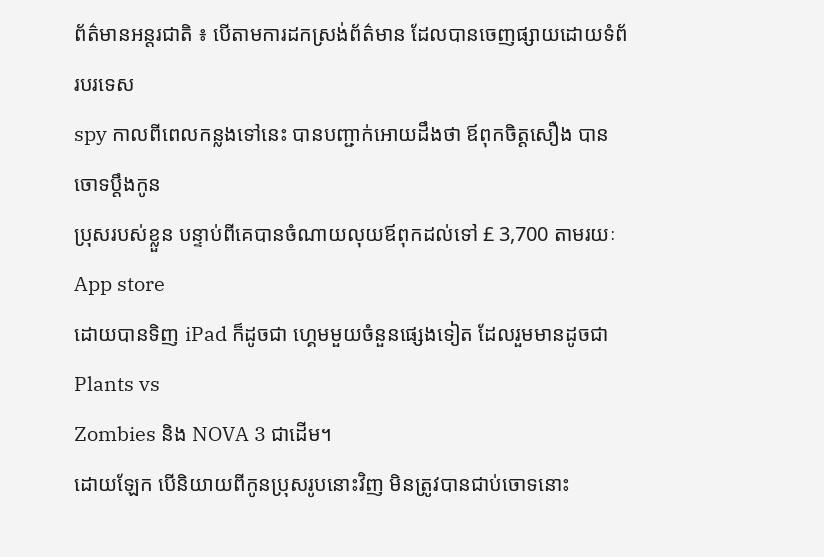ព័ត៌មានអន្តរជាតិ ៖ បើតាមការដកស្រង់ព័ត៌មាន ដែលបានចេញផ្សាយដោយទំព័របរទេស
spy កាលពីពេលកន្លងទៅនេះ បានបញ្ជាក់អោយដឹងថា ឪពុកចិត្តសឿង បានចោទប្តឹងកូន
ប្រុសរបស់ខ្លួន បន្ទាប់ពីគេបានចំណាយលុយឪពុកដល់ទៅ £ 3,700 តាមរយៈ App store
ដោយបានទិញ iPad ក៏ដូចជា ហ្គេមមួយចំនួនផ្សេងទៀត ដែលរួមមានដូចជា Plants vs
Zombies និង NOVA 3 ជាដើម។
ដោយឡែក បើនិយាយពីកូនប្រុសរូបនោះវិញ មិនត្រូវបានជាប់ចោទនោះ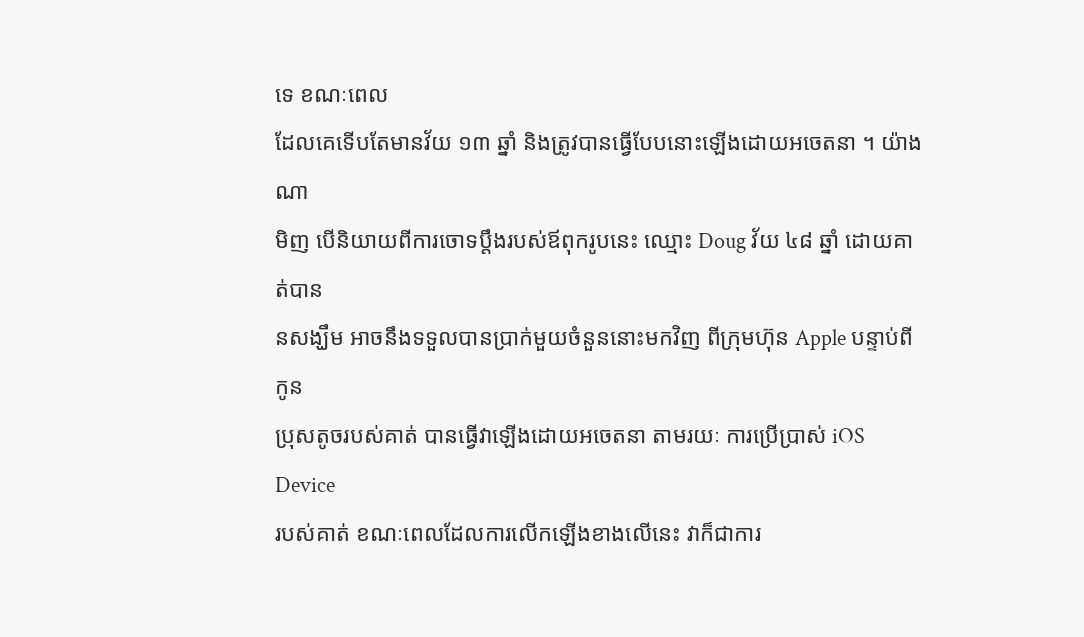ទេ ខណៈពេល
ដែលគេទើបតែមានវ័យ ១៣ ឆ្នាំ និងត្រូវបានធ្វើបែបនោះឡើងដោយអចេតនា ។ យ៉ាងណា
មិញ បើនិយាយពីការចោទប្តឹងរបស់ឪពុករូបនេះ ឈ្មោះ Doug វ័យ ៤៨ ឆ្នាំ ដោយគាត់បាន
នសង្ឃឹម អាចនឹងទទួលបានប្រាក់មួយចំនួននោះមកវិញ ពីក្រុមហ៊ុន Apple បន្ទាប់ពីកូន
ប្រុសតូចរបស់គាត់ បានធ្វើវាឡើងដោយអចេតនា តាមរយៈ ការប្រើប្រាស់ iOS Device
របស់គាត់ ខណៈពេលដែលការលើកឡើងខាងលើនេះ វាក៏ជាការ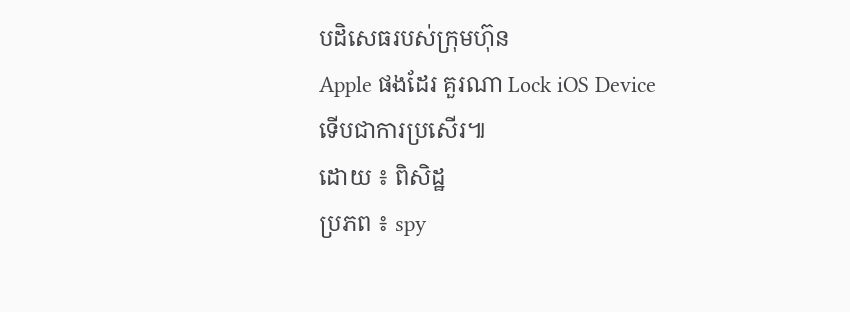បដិសេធរបស់ក្រុមហ៊ុន
Apple ផងដែរ គួរណា Lock iOS Device ទើបជាការប្រសើរ៕
ដោយ ៖ ពិសិដ្ឋ
ប្រភព ៖ spy